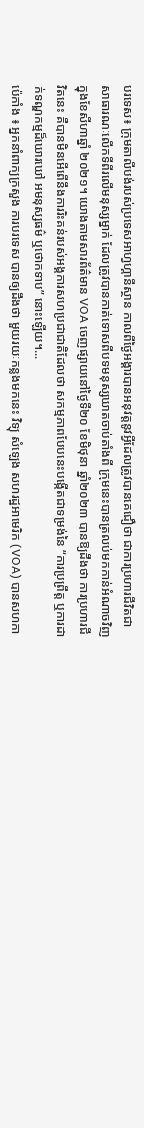បរទេស៖ ក្រុមតាលីបង់របស់ប្រទេសអាហ្វហ្គានីស្ថាន កាលពីថ្ងៃអង្គារបានអនុវត្តនូវអ្វីដែលត្រូវបានគេជឿថា ជាការប្រហារជីវិតជាសាធារណៈលើកទីពីរលើមនុស្សម្នាក់ ដែលត្រូវបានកាត់ទោសពីបទមនុស្សឃាតចាប់តាំងពី ក្រុមនេះបានត្រលប់មកកាន់អំណាចវិញ ក្នុងខែសីហាឆ្នាំ ២០២១។ យោងតាមសារព័ត៌មាន VOA ចេញផ្សាយនៅថ្ងៃទី២០ ខែមិថុនា ឆ្នាំ២០២៣ បានឱ្យដឹងថា ការប្រហារជីវិតនេះ គឺបានមិនអើពើនឹងការរិះគន់របស់អង្គការសហប្រជាជាតិដែលថា សកម្មភាពបែបនេះបង្កើតជាទម្រង់នៃ “ការប្រព្រឹត្ត ឬការដាក់ទណ្ឌកម្មដ៏ឃោរឃៅ អមនុស្សធម៌ ឬថោកទាប” នោះឡើយ។...
ប៉េកាំង ៖ អ្នកនាំពាក្យក្រសួង ការបរទេស បានឲ្យដឹងថា មួយរយៈកន្លងមកនេះ វិទ្យុ សំឡេង សហរដ្ឋអាមេរិក (VOA) បានសហកា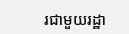រជាមួយរដ្ឋា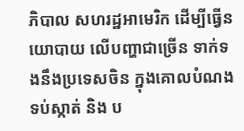ភិបាល សហរដ្ឋអាមេរិក ដើម្បីធ្វើនយោបាយ លើបញ្ហាជាច្រើន ទាក់ទងនឹងប្រទេសចិន ក្នុងគោលបំណងទប់ស្កាត់ និង ប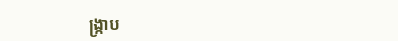ង្ក្រាប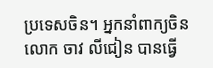ប្រទេសចិន។ អ្នកនាំពាក្យចិនលោក ចាវ លីជៀន បានធ្វើ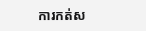ការកត់ស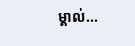ម្គាល់...